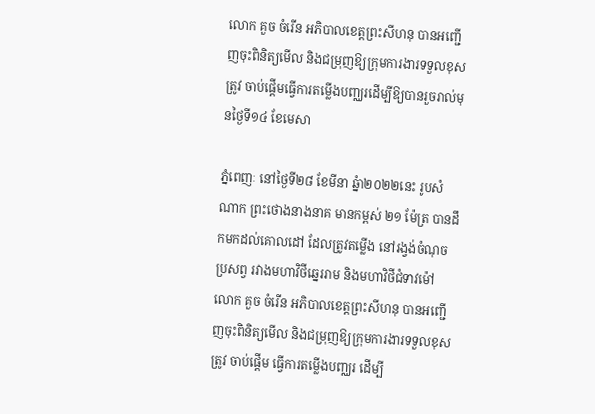លោក គួច ចំរើន អភិបាលខេត្តព្រះសីហនុ បានអញ្ជើញចុះពិនិត្យមើល និងជម្រុញឱ្យក្រុមការងារទទួលខុសត្រូវ ចាប់ផ្តើមធ្វើការតម្លើងបញ្ឈរដើម្បីឱ្យបានរួចរាល់មុនថ្ងៃទី១៤ ខែមេសា

ភ្នំពេញៈ នៅថ្ងៃទី២៨ ខែមីនា ឆ្នំា២០២២នេះ រូបសំណាក ព្រះថោងនាងនាគ មានកម្ពស់ ២១ ម៉ែត្រ បានដឹកមកដល់គោលដៅ ដែលត្រូវតម្លើង នៅរង្វង់ចំណុចប្រសព្វ រវាងមហាវិថីឆ្នេររាម និងមហាវិថីជំទាវម៉ៅ លោក គួច ចំរើន អភិបាលខេត្តព្រះសីហនុ បានអញ្ជើញចុះពិនិត្យមើល និងជម្រុញឱ្យក្រុមការងារទទួលខុសត្រូវ ចាប់ផ្តើម ធ្វើការតម្លើងបញ្ឈរ ដើម្បី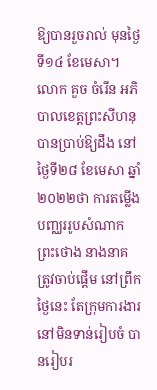ឱ្យបានរួចរាល់ មុនថ្ងៃទី១៤ ខែមេសា។
លោក គួច ចំរើន អភិបាលខេត្តព្រះសីហនុ បានប្រាប់ឱ្យដឹង នៅថ្ងៃទី២៨ ខែមេសា ឆ្នាំ២០២២ថា ការតម្លើងបញ្ឈររូបសំណាក ព្រះថោង នាងនាគ ត្រូវចាប់ផ្តើម នៅព្រឹកថ្ងៃនេះ តែក្រុមការងារ នៅមិនទាន់រៀបចំ បានរៀបរ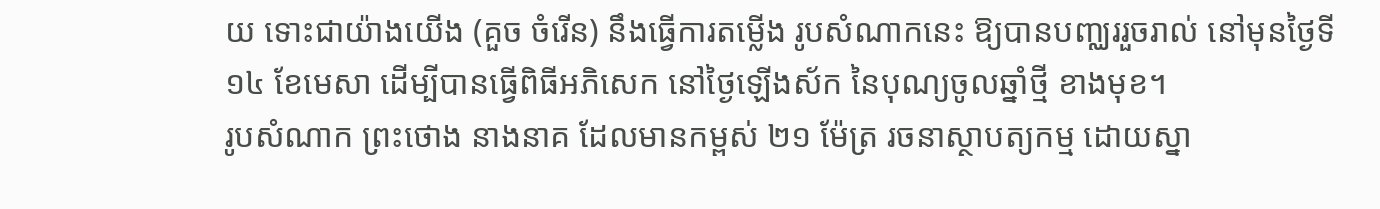យ ទោះជាយ៉ាងយើង (គួច ចំរើន) នឹងធ្វើការតម្លើង រូបសំណាកនេះ ឱ្យបានបញ្ឈររួចរាល់ នៅមុនថ្ងៃទី១៤ ខែមេសា ដើម្បីបានធ្វើពិធីអភិសេក នៅថ្ងៃឡើងស័ក នៃបុណ្យចូលឆ្នាំថ្មី ខាងមុខ។
រូបសំណាក ព្រះថោង នាងនាគ ដែលមានកម្ពស់ ២១ ម៉ែត្រ រចនាស្ថាបត្យកម្ម ដោយស្នា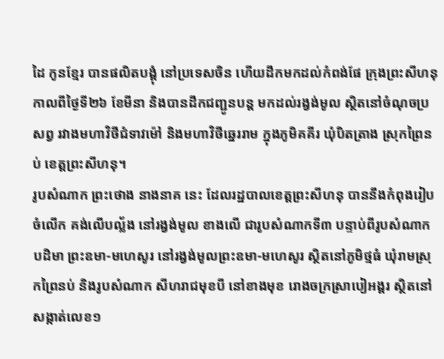ដៃ កូនខ្មែរ បានផលិតបង្គុំ នៅប្រទេសចិន ហើយដឹកមកដល់កំពង់ផែ ក្រុងព្រះសីហនុ កាលពីថ្ងៃទី២៦ ខែមីនា និងបានដឹកជញ្ជូនបន្ត មកដល់រង្វង់មូល ស្ថិតនៅចំណុចប្រសព្វ រវាងមហាវិថីជំទាវម៉ៅ និងមហាវិថីឆ្នេររាម ក្នុងភូមិគគីរ ឃុំបិតត្រាង ស្រុកព្រៃនប់ ខេត្តព្រះសីហនុ។
រូបសំណាក ព្រះថោង នាងនាគ នេះ ដែលរដ្ឋបាលខេត្តព្រះសីហនុ បាននឹងកំពុងរៀបចំលើក គង់លើបល្ល័ង នៅរង្វង់មូល ខាងលើ ជារូបសំណាកទី៣ បន្ទាប់ពីរូបសំណាក បដិមា ព្រះឧមា-មហេសូរ នៅរង្វង់មូលព្រះឧមា-មហេសូរ ស្ថិតនៅភូមិថ្មធំ ឃុំរាមស្រុកព្រៃនប់ និងរូបសំណាក សីហរាជមុខបី នៅខាងមុខ រោងចក្រស្រាបៀអង្គរ ស្ថិតនៅសង្កាត់លេខ១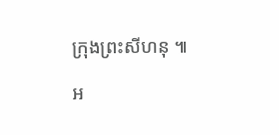ក្រុងព្រះសីហនុ ៕

អ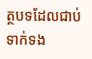ត្ថបទដែលជាប់ទាក់ទង